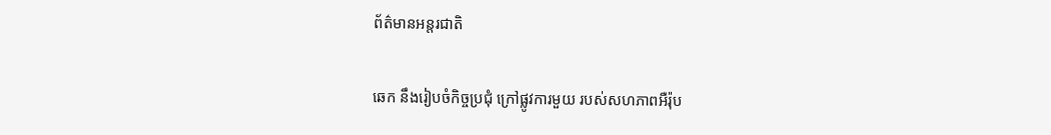ព័ត៌មានអន្តរជាតិ

ឆេក នឹងរៀបចំកិច្ចប្រជុំ ក្រៅផ្លូវការមួយ របស់សហភាពអឺរ៉ុប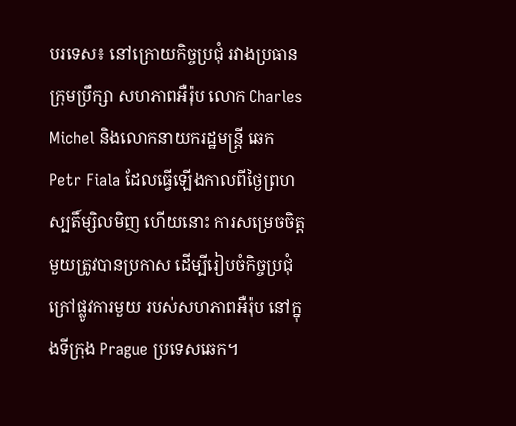បរទេស៖ នៅក្រោយកិច្ចប្រជុំ រវាងប្រធានក្រុមប្រឹក្សា សហភាពអឺរ៉ុប លោក Charles Michel និងលោកនាយករដ្ឋមន្ត្រី ឆេក Petr Fiala ដែលធ្វើឡើងកាលពីថ្ងៃព្រហស្បតិ៍ម្សិលមិញ ហើយនោះ ការសម្រេចចិត្ត
មួយត្រូវបានប្រកាស ដើម្បីរៀបចំកិច្ចប្រជុំ ក្រៅផ្លូវការមួយ របស់សហភាពអឺរ៉ុប នៅក្នុងទីក្រុង Prague ប្រទេសឆេក។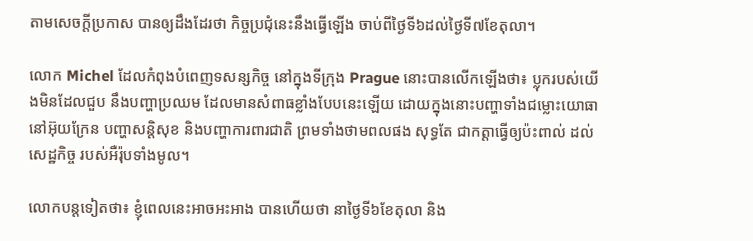តាមសេចក្តីប្រកាស បានឲ្យដឹងដែរថា កិច្ចប្រជុំនេះនឹងធ្វើឡើង ចាប់ពីថ្ងៃទី៦ដល់ថ្ងៃទី៧ខែតុលា។

លោក Michel ដែលកំពុងបំពេញទសន្សកិច្ច នៅក្នុងទីក្រុង Prague នោះបានលើកឡើងថា៖ ប្លុករបស់យើងមិនដែលជួប នឹងបញ្ហាប្រឈម ដែលមានសំពាធខ្លាំងបែបនេះឡើយ ដោយក្នុងនោះបញ្ហាទាំងជម្លោះយោធានៅអ៊ុយក្រែន បញ្ហាសន្តិសុខ និងបញ្ហាការពារជាតិ ព្រមទាំងថាមពលផង សុទ្ធតែ ជាកត្តាធ្វើឲ្យប៉ះពាល់ ដល់សេដ្ឋកិច្ច របស់អឺរ៉ុបទាំងមូល។

លោកបន្តទៀតថា៖ ខ្ញុំពេលនេះអាចអះអាង បានហើយថា នាថ្ងៃទី៦ខែតុលា និង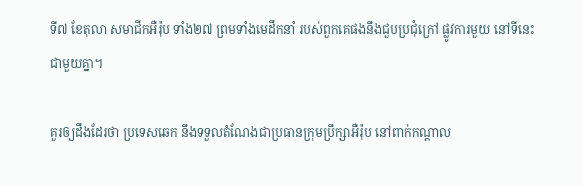ទី៧ ខែតុលា សមាជីកអឺរ៉ុប ទាំង២៧ ព្រមទាំងមេដឹកនាំ របស់ពួកគេផងនឹងជួបប្រជុំក្រៅ ផ្លូវការមួយ នៅទីនេះជាមួយគ្នា។

គួរឲ្យដឹងដែរថា ប្រទេសឆេក នឹងទទួលតំណែងជាប្រធានក្រុមប្រឹក្សាអឺរ៉ុប នៅពាក់កណ្តាល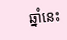ឆ្នាំនេះ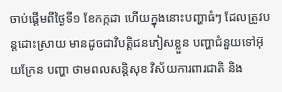ចាប់ផ្តើមពីថ្ងៃទី១ ខែកក្កដា ហើយក្នុងនោះបញ្ហាធំៗ ដែលត្រូវបន្តដោះស្រាយ មានដូចជាវិបត្តិជនភៀសខ្លួន បញ្ហាជំនួយទៅអ៊ុយក្រែន បញ្ហា ថាមពលសន្តិសុខ វិស័យការពារជាតិ និង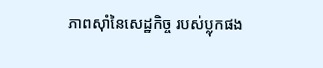ភាពស៊ាំនៃសេដ្ឋកិច្ច របស់ប្លុកផង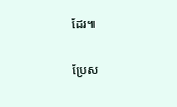ដែរ៕

ប្រែស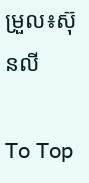ម្រួល៖ស៊ុនលី

To Top